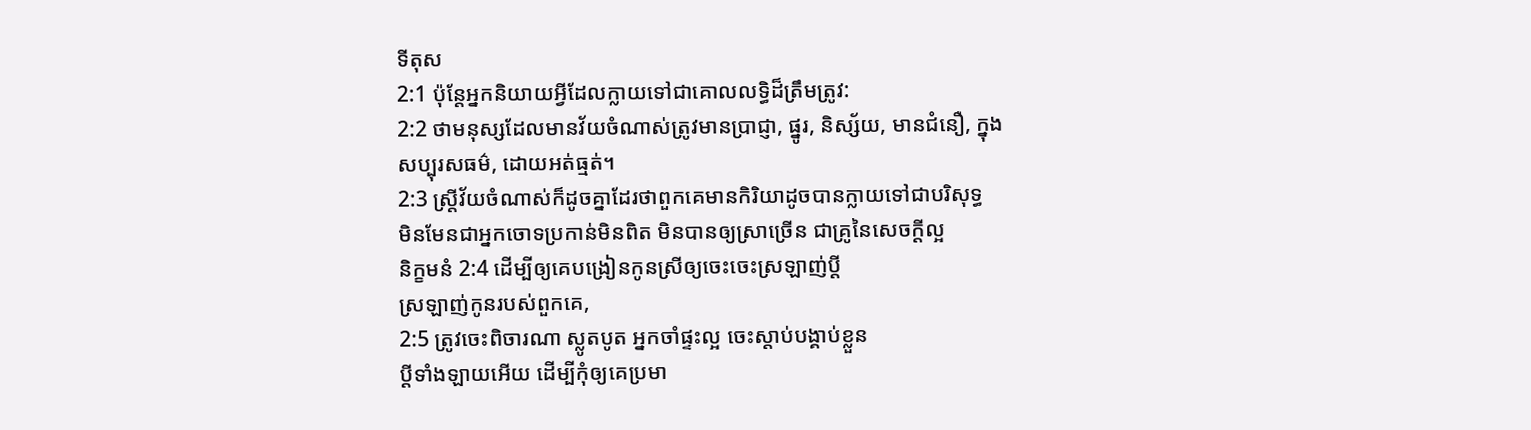ទីតុស
2:1 ប៉ុន្តែអ្នកនិយាយអ្វីដែលក្លាយទៅជាគោលលទ្ធិដ៏ត្រឹមត្រូវ:
2:2 ថាមនុស្សដែលមានវ័យចំណាស់ត្រូវមានប្រាជ្ញា, ផ្នូរ, និស្ស័យ, មានជំនឿ, ក្នុង
សប្បុរសធម៌, ដោយអត់ធ្មត់។
2:3 ស្ត្រីវ័យចំណាស់ក៏ដូចគ្នាដែរថាពួកគេមានកិរិយាដូចបានក្លាយទៅជាបរិសុទ្ធ
មិនមែនជាអ្នកចោទប្រកាន់មិនពិត មិនបានឲ្យស្រាច្រើន ជាគ្រូនៃសេចក្ដីល្អ
និក្ខមនំ 2:4 ដើម្បីឲ្យគេបង្រៀនកូនស្រីឲ្យចេះចេះស្រឡាញ់ប្ដី
ស្រឡាញ់កូនរបស់ពួកគេ,
2:5 ត្រូវចេះពិចារណា ស្លូតបូត អ្នកចាំផ្ទះល្អ ចេះស្តាប់បង្គាប់ខ្លួន
ប្ដីទាំងឡាយអើយ ដើម្បីកុំឲ្យគេប្រមា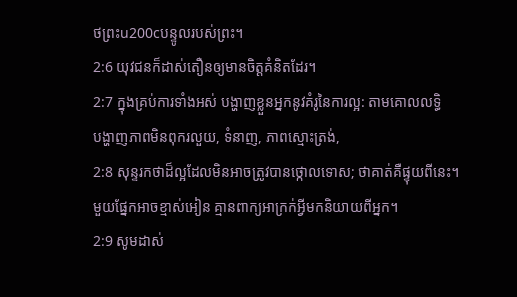ថព្រះu200cបន្ទូលរបស់ព្រះ។
2:6 យុវជនក៏ដាស់តឿនឲ្យមានចិត្តគំនិតដែរ។
2:7 ក្នុងគ្រប់ការទាំងអស់ បង្ហាញខ្លួនអ្នកនូវគំរូនៃការល្អ: តាមគោលលទ្ធិ
បង្ហាញភាពមិនពុករលួយ, ទំនាញ, ភាពស្មោះត្រង់,
2:8 សុន្ទរកថាដ៏ល្អដែលមិនអាចត្រូវបានថ្កោលទោស; ថាគាត់គឺផ្ទុយពីនេះ។
មួយផ្នែកអាចខ្មាស់អៀន គ្មានពាក្យអាក្រក់អ្វីមកនិយាយពីអ្នក។
2:9 សូមដាស់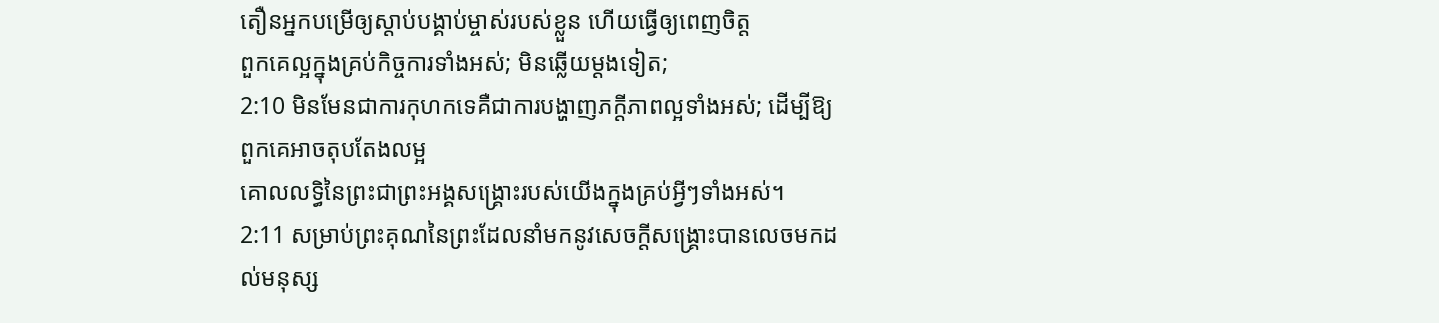តឿនអ្នកបម្រើឲ្យស្តាប់បង្គាប់ម្ចាស់របស់ខ្លួន ហើយធ្វើឲ្យពេញចិត្ត
ពួកគេល្អក្នុងគ្រប់កិច្ចការទាំងអស់; មិនឆ្លើយម្តងទៀត;
2:10 មិនមែនជាការកុហកទេគឺជាការបង្ហាញភក្ដីភាពល្អទាំងអស់; ដើម្បីឱ្យពួកគេអាចតុបតែងលម្អ
គោលលទ្ធិនៃព្រះជាព្រះអង្គសង្គ្រោះរបស់យើងក្នុងគ្រប់អ្វីៗទាំងអស់។
2:11 សម្រាប់ព្រះគុណនៃព្រះដែលនាំមកនូវសេចក្ដីសង្គ្រោះបានលេចមកដល់មនុស្ស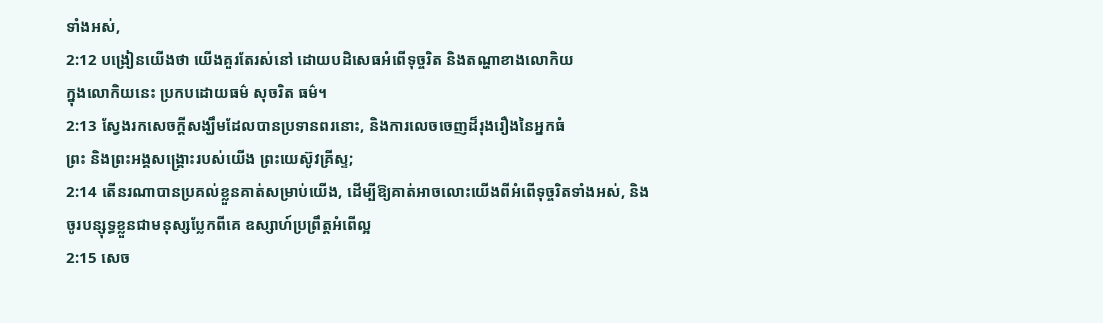ទាំងអស់,
2:12 បង្រៀនយើងថា យើងគួរតែរស់នៅ ដោយបដិសេធអំពើទុច្ចរិត និងតណ្ហាខាងលោកិយ
ក្នុងលោកិយនេះ ប្រកបដោយធម៌ សុចរិត ធម៌។
2:13 ស្វែងរកសេចក្តីសង្ឃឹមដែលបានប្រទានពរនោះ, និងការលេចចេញដ៏រុងរឿងនៃអ្នកធំ
ព្រះ និងព្រះអង្គសង្គ្រោះរបស់យើង ព្រះយេស៊ូវគ្រីស្ទ;
2:14 តើនរណាបានប្រគល់ខ្លួនគាត់សម្រាប់យើង, ដើម្បីឱ្យគាត់អាចលោះយើងពីអំពើទុច្ចរិតទាំងអស់, និង
ចូរបន្សុទ្ធខ្លួនជាមនុស្សប្លែកពីគេ ឧស្សាហ៍ប្រព្រឹត្តអំពើល្អ
2:15 សេច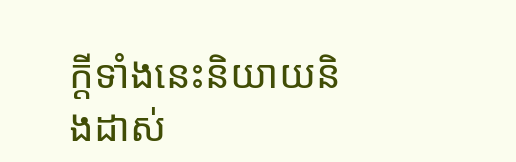ក្ដីទាំងនេះនិយាយនិងដាស់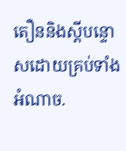តឿននិងស្ដីបន្ទោសដោយគ្រប់ទាំងអំណាច.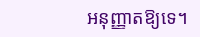អនុញ្ញាតឱ្យទេ។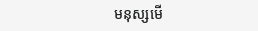មនុស្សមើ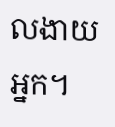លងាយអ្នក។